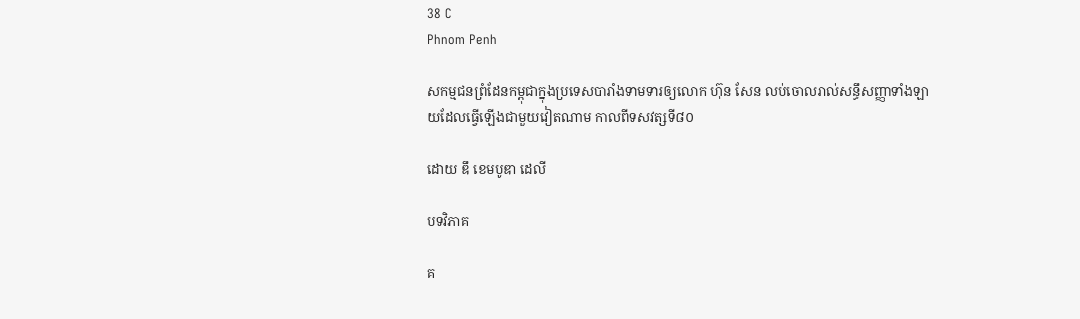38 C
Phnom Penh

សកម្មជនព្រំដែនកម្ពុជាក្នុងប្រទេសបារាំងទាមទារឲ្យលោក ហ៊ុន សែន លប់ចោលរាល់សន្ធឹសញ្ញាទាំងឡាយដែលធ្វើឡើងជាមួយវៀតណាម កាលពីទសវត្សទី៨០

ដោយ ឌឹ ខេមបូឌា ដេលី

បទវិភាគ

គ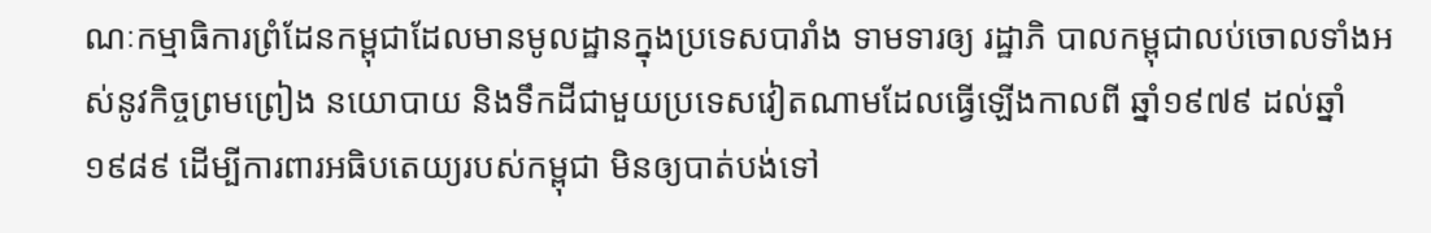ណៈកម្មាធិការព្រំដែនកម្ពុជាដែលមានមូលដ្ឋានក្នុងប្រទេសបារាំង ទាមទារឲ្យ រដ្ឋាភិ បាលកម្ពុជាលប់ចោលទាំងអស់នូវកិច្ចព្រមព្រៀង នយោបាយ និងទឹកដីជាមួយប្រទេសវៀតណាមដែលធ្វើឡើងកាលពី ឆ្នាំ១៩៧៩ ដល់ឆ្នាំ១៩៨៩ ដើម្បីការពារអធិបតេយ្យរបស់កម្ពុជា មិនឲ្យបាត់បង់ទៅ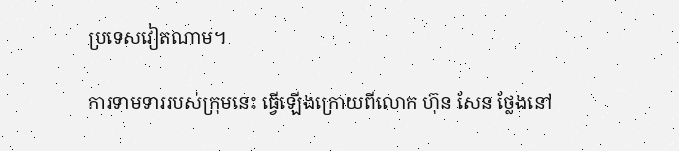ប្រទេសវៀតណាម។

ការទាមទាររបស់ក្រុមនេះ ធ្វើឡើងក្រោយពីលោក ហ៊ុន សែន ថ្លែងនៅ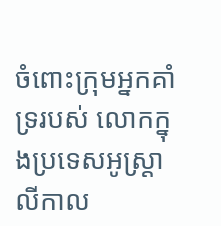ចំពោះក្រុមអ្នកគាំទ្ររបស់ លោកក្នុងប្រទេសអូស្ត្រាលីកាល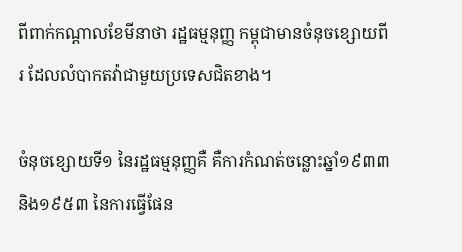ពីពាក់កណ្តាលខែមីនាថា រដ្ឋធម្មនុញ្ញ កម្ពុជាមានចំនុចខ្សោយពីរ ដែលលំបាកតវ៉ាជាមួយប្រទេសជិតខាង។

ចំនុចខ្សោយទី១ នៃរដ្ឋធម្មនុញ្ញគឺ គឺការកំណត់ចន្លោះឆ្នាំ១៩៣៣ និង១៩៥៣ នៃការធ្វើផែន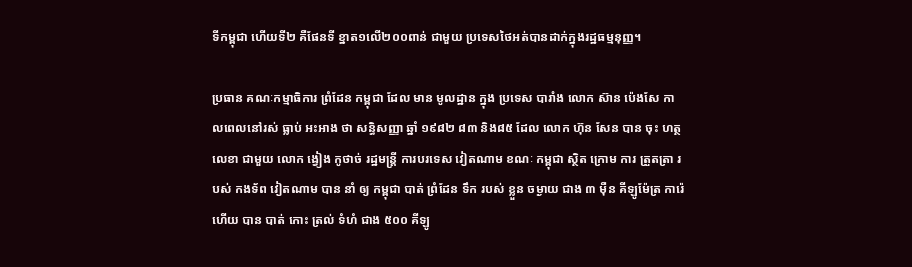ទីកម្ពុជា ហើយទី២ គឺផែនទី ខ្នាត១លើ២០០ពាន់ ជាមួយ ប្រទេសថៃអត់បានដាក់ក្នុងរដ្ឋធម្មនុញ្ញ។

ប្រធាន គណៈកម្មាធិការ ព្រំដែន កម្ពុជា ដែល មាន មូលដ្ឋាន ក្នុង ប្រទេស បារាំង លោក ស៊ាន ប៉េងសែ កាលពេលនៅរស់ ធ្លាប់ អះអាង ថា សន្ធិសញ្ញា ឆ្នាំ ១៩៨២ ៨៣ និង៨៥ ដែល លោក ហ៊ុន សែន បាន ចុះ ហត្ថលេខា ជាមួយ លោក ង្វៀង កូថាច់ រដ្ឋមន្ត្រី ការបរទេស វៀតណាម ខណៈ កម្ពុជា ស្ថិត ក្រោម ការ ត្រួតត្រា របស់ កងទ័ព វៀតណាម បាន នាំ ឲ្យ កម្ពុជា បាត់ ព្រំដែន ទឹក របស់ ខ្លួន ចម្ងាយ ជាង ៣ ម៉ឺន គីឡូម៉ែត្រ ការ៉េ ហើយ បាន បាត់ កោះ ត្រល់ ទំហំ ជាង ៥០០ គីឡូ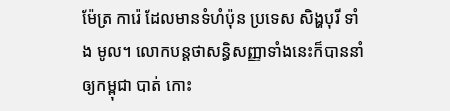ម៉ែត្រ ការ៉េ ដែលមានទំហំប៉ុន ប្រទេស សិង្ហបុរី ទាំង មូល។ លោកបន្តថាសន្ធិសញ្ញាទាំងនេះក៏បាននាំឲ្យកម្ពុជា បាត់ កោះ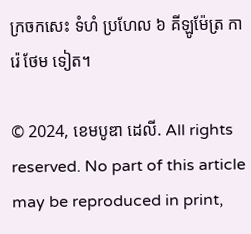ក្រចកសេះ ទំហំ ប្រហែល ៦ គីឡូម៉ែត្រ ការ៉េ ថែម ទៀត។

© 2024, ខេមបូឌា ដេលី. All rights reserved. No part of this article may be reproduced in print,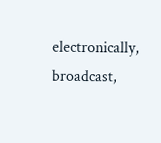electronically, broadcast,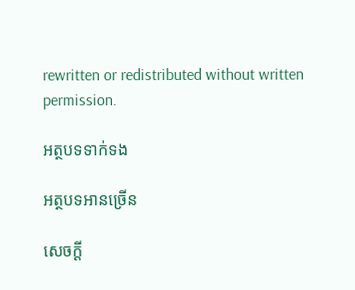rewritten or redistributed without written permission.

អត្ថបទទាក់ទង

អត្ថបទអានច្រើន

សេចក្ដី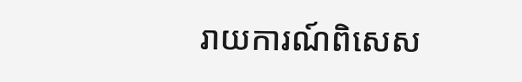រាយការណ៍ពិសេស